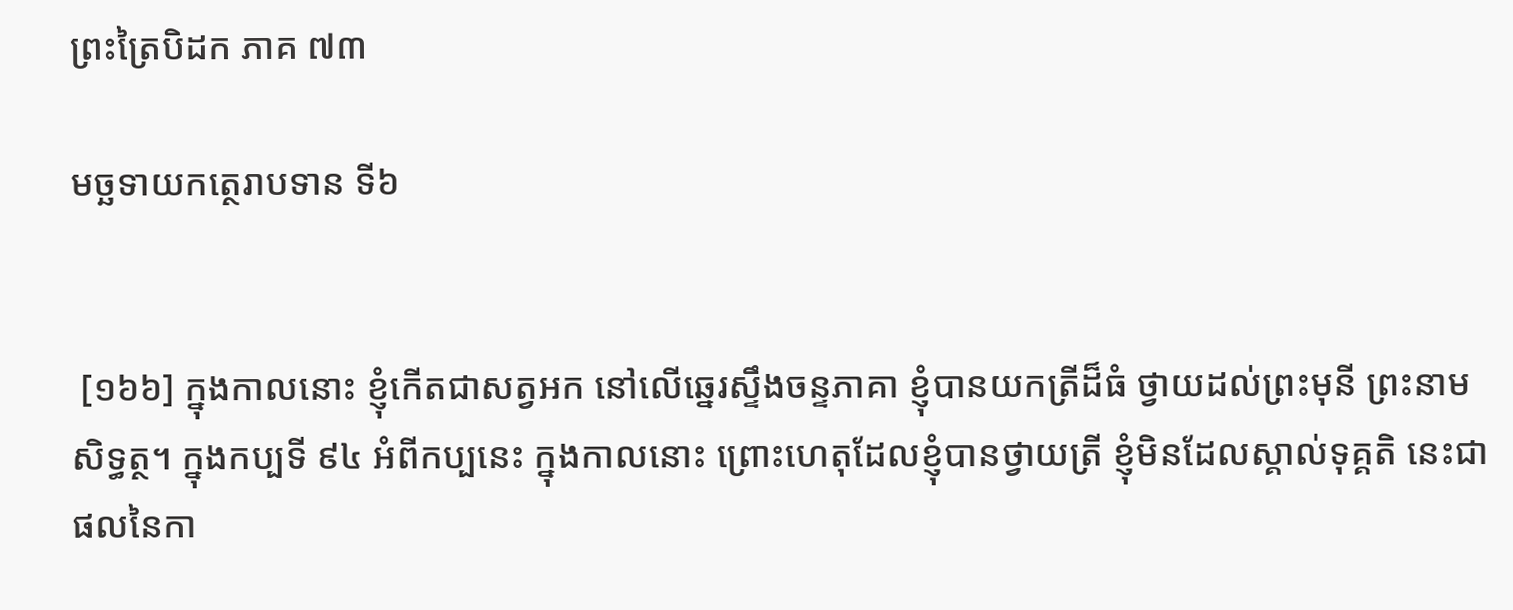ព្រះត្រៃបិដក ភាគ ៧៣

មច្ឆទាយកត្ថេរាបទាន ទី៦


 [១៦៦] ក្នុងកាលនោះ ខ្ញុំកើតជាសត្វអក នៅលើឆ្នេរស្ទឹងចន្ទភាគា ខ្ញុំបានយកត្រីដ៏ធំ ថ្វាយដល់ព្រះមុនី ព្រះនាមសិទ្ធត្ថ។ ក្នុងកប្បទី ៩៤ អំពីកប្បនេះ ក្នុងកាលនោះ ព្រោះហេតុដែលខ្ញុំបានថ្វាយត្រី ខ្ញុំមិនដែលស្គាល់ទុគ្គតិ នេះជាផលនៃកា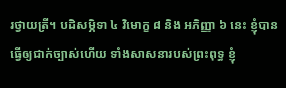រថ្វាយត្រី។ បដិសម្ភិទា ៤ វិមោក្ខ ៨ និង អភិញ្ញា ៦ នេះ ខ្ញុំបានធ្វើឲ្យជាក់ច្បាស់ហើយ ទាំងសាសនារបស់ព្រះពុទ្ធ ខ្ញុំ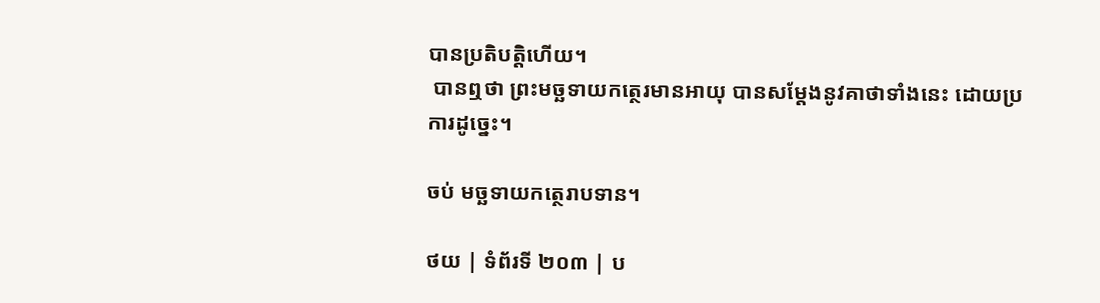បានប្រតិបត្តិហើយ។
 បានឮថា ព្រះមច្ឆទាយកត្ថេរមានអាយុ បានសម្តែងនូវគាថាទាំងនេះ ដោយប្រការដូច្នេះ។

ចប់ មច្ឆទាយកត្ថេរាបទាន។

ថយ | ទំព័រទី ២០៣ | ប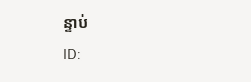ន្ទាប់
ID: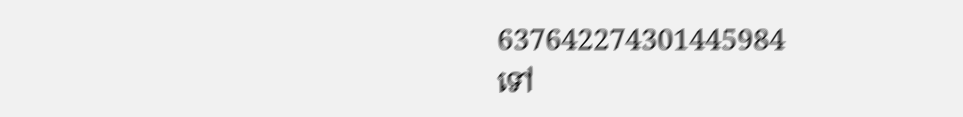637642274301445984
ទៅ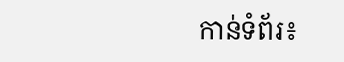កាន់ទំព័រ៖